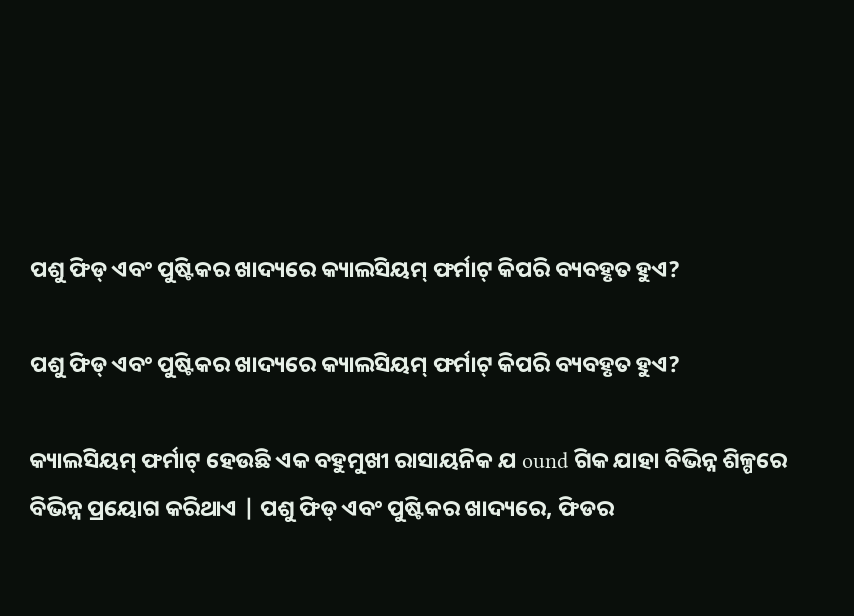ପଶୁ ଫିଡ୍ ଏବଂ ପୁଷ୍ଟିକର ଖାଦ୍ୟରେ କ୍ୟାଲସିୟମ୍ ଫର୍ମାଟ୍ କିପରି ବ୍ୟବହୃତ ହୁଏ?

ପଶୁ ଫିଡ୍ ଏବଂ ପୁଷ୍ଟିକର ଖାଦ୍ୟରେ କ୍ୟାଲସିୟମ୍ ଫର୍ମାଟ୍ କିପରି ବ୍ୟବହୃତ ହୁଏ?

କ୍ୟାଲସିୟମ୍ ଫର୍ମାଟ୍ ହେଉଛି ଏକ ବହୁମୁଖୀ ରାସାୟନିକ ଯ ound ଗିକ ଯାହା ବିଭିନ୍ନ ଶିଳ୍ପରେ ବିଭିନ୍ନ ପ୍ରୟୋଗ କରିଥାଏ | ପଶୁ ଫିଡ୍ ଏବଂ ପୁଷ୍ଟିକର ଖାଦ୍ୟରେ, ଫିଡର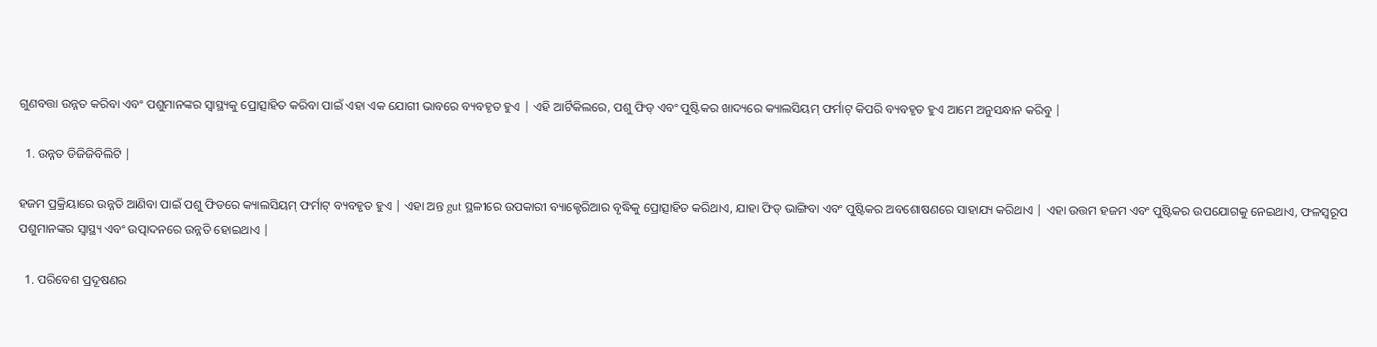ଗୁଣବତ୍ତା ଉନ୍ନତ କରିବା ଏବଂ ପଶୁମାନଙ୍କର ସ୍ୱାସ୍ଥ୍ୟକୁ ପ୍ରୋତ୍ସାହିତ କରିବା ପାଇଁ ଏହା ଏକ ଯୋଗୀ ଭାବରେ ବ୍ୟବହୃତ ହୁଏ | ଏହି ଆର୍ଟିକିଲରେ, ପଶୁ ଫିଡ୍ ଏବଂ ପୁଷ୍ଟିକର ଖାଦ୍ୟରେ କ୍ୟାଲସିୟମ୍ ଫର୍ମାଟ୍ କିପରି ବ୍ୟବହୃତ ହୁଏ ଆମେ ଅନୁସନ୍ଧାନ କରିବୁ |

  1. ଉନ୍ନତ ଡିଜିଜିବିଲିଟି |

ହଜମ ପ୍ରକ୍ରିୟାରେ ଉନ୍ନତି ଆଣିବା ପାଇଁ ପଶୁ ଫିଡରେ କ୍ୟାଲସିୟମ୍ ଫର୍ମାଟ୍ ବ୍ୟବହୃତ ହୁଏ | ଏହା ଅନ୍ତ gut ସ୍ଥଳୀରେ ଉପକାରୀ ବ୍ୟାକ୍ଟେରିଆର ବୃଦ୍ଧିକୁ ପ୍ରୋତ୍ସାହିତ କରିଥାଏ, ଯାହା ଫିଡ୍ ଭାଙ୍ଗିବା ଏବଂ ପୁଷ୍ଟିକର ଅବଶୋଷଣରେ ସାହାଯ୍ୟ କରିଥାଏ | ଏହା ଉତ୍ତମ ହଜମ ଏବଂ ପୁଷ୍ଟିକର ଉପଯୋଗକୁ ନେଇଥାଏ, ଫଳସ୍ୱରୂପ ପଶୁମାନଙ୍କର ସ୍ୱାସ୍ଥ୍ୟ ଏବଂ ଉତ୍ପାଦନରେ ଉନ୍ନତି ହୋଇଥାଏ |

  1. ପରିବେଶ ପ୍ରଦୂଷଣର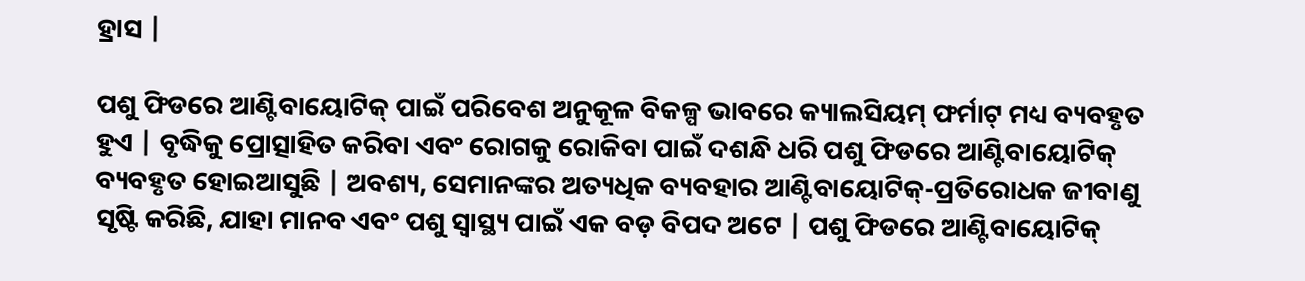ହ୍ରାସ |

ପଶୁ ଫିଡରେ ଆଣ୍ଟିବାୟୋଟିକ୍ ପାଇଁ ପରିବେଶ ଅନୁକୂଳ ବିକଳ୍ପ ଭାବରେ କ୍ୟାଲସିୟମ୍ ଫର୍ମାଟ୍ ମଧ୍ୟ ବ୍ୟବହୃତ ହୁଏ | ବୃଦ୍ଧିକୁ ପ୍ରୋତ୍ସାହିତ କରିବା ଏବଂ ରୋଗକୁ ରୋକିବା ପାଇଁ ଦଶନ୍ଧି ଧରି ପଶୁ ଫିଡରେ ଆଣ୍ଟିବାୟୋଟିକ୍ ବ୍ୟବହୃତ ହୋଇଆସୁଛି | ଅବଶ୍ୟ, ସେମାନଙ୍କର ଅତ୍ୟଧିକ ବ୍ୟବହାର ଆଣ୍ଟିବାୟୋଟିକ୍-ପ୍ରତିରୋଧକ ଜୀବାଣୁ ସୃଷ୍ଟି କରିଛି, ଯାହା ମାନବ ଏବଂ ପଶୁ ସ୍ୱାସ୍ଥ୍ୟ ପାଇଁ ଏକ ବଡ଼ ବିପଦ ଅଟେ | ପଶୁ ଫିଡରେ ଆଣ୍ଟିବାୟୋଟିକ୍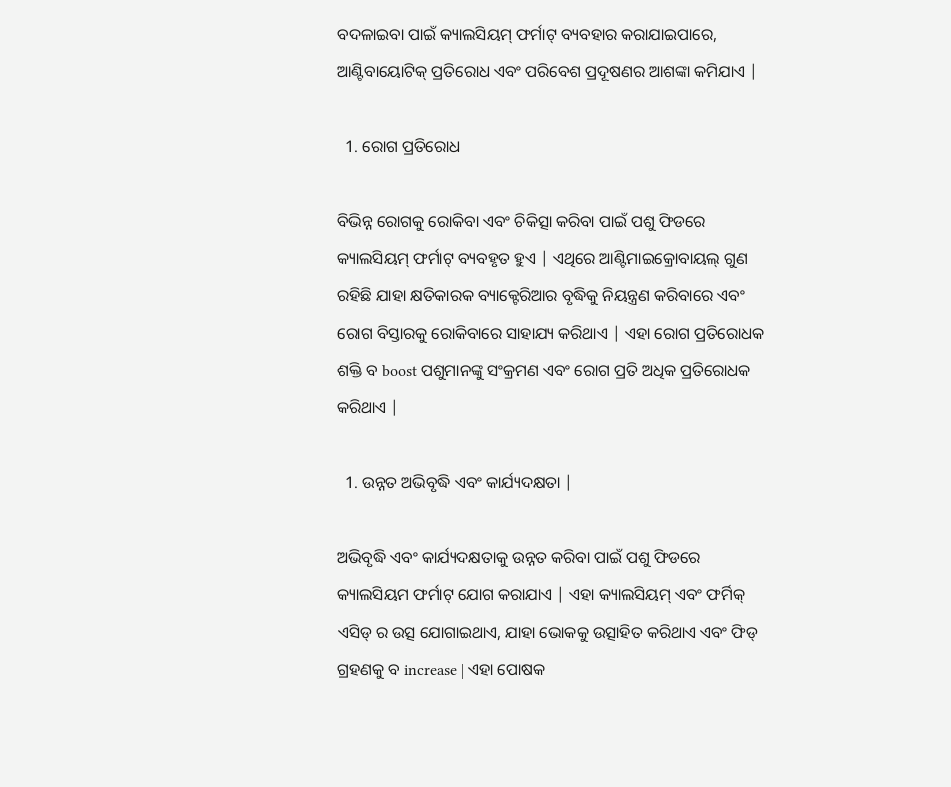ବଦଳାଇବା ପାଇଁ କ୍ୟାଲସିୟମ୍ ଫର୍ମାଟ୍ ବ୍ୟବହାର କରାଯାଇପାରେ, ଆଣ୍ଟିବାୟୋଟିକ୍ ପ୍ରତିରୋଧ ଏବଂ ପରିବେଶ ପ୍ରଦୂଷଣର ଆଶଙ୍କା କମିଯାଏ |

  1. ରୋଗ ପ୍ରତିରୋଧ

ବିଭିନ୍ନ ରୋଗକୁ ରୋକିବା ଏବଂ ଚିକିତ୍ସା କରିବା ପାଇଁ ପଶୁ ଫିଡରେ କ୍ୟାଲସିୟମ୍ ଫର୍ମାଟ୍ ବ୍ୟବହୃତ ହୁଏ | ଏଥିରେ ଆଣ୍ଟିମାଇକ୍ରୋବାୟଲ୍ ଗୁଣ ରହିଛି ଯାହା କ୍ଷତିକାରକ ବ୍ୟାକ୍ଟେରିଆର ବୃଦ୍ଧିକୁ ନିୟନ୍ତ୍ରଣ କରିବାରେ ଏବଂ ରୋଗ ବିସ୍ତାରକୁ ରୋକିବାରେ ସାହାଯ୍ୟ କରିଥାଏ | ଏହା ରୋଗ ପ୍ରତିରୋଧକ ଶକ୍ତି ବ boost ପଶୁମାନଙ୍କୁ ସଂକ୍ରମଣ ଏବଂ ରୋଗ ପ୍ରତି ଅଧିକ ପ୍ରତିରୋଧକ କରିଥାଏ |

  1. ଉନ୍ନତ ଅଭିବୃଦ୍ଧି ଏବଂ କାର୍ଯ୍ୟଦକ୍ଷତା |

ଅଭିବୃଦ୍ଧି ଏବଂ କାର୍ଯ୍ୟଦକ୍ଷତାକୁ ଉନ୍ନତ କରିବା ପାଇଁ ପଶୁ ଫିଡରେ କ୍ୟାଲସିୟମ ଫର୍ମାଟ୍ ଯୋଗ କରାଯାଏ | ଏହା କ୍ୟାଲସିୟମ୍ ଏବଂ ଫର୍ମିକ୍ ଏସିଡ୍ ର ଉତ୍ସ ଯୋଗାଇଥାଏ, ଯାହା ଭୋକକୁ ଉତ୍ସାହିତ କରିଥାଏ ଏବଂ ଫିଡ୍ ଗ୍ରହଣକୁ ବ increase | ଏହା ପୋଷକ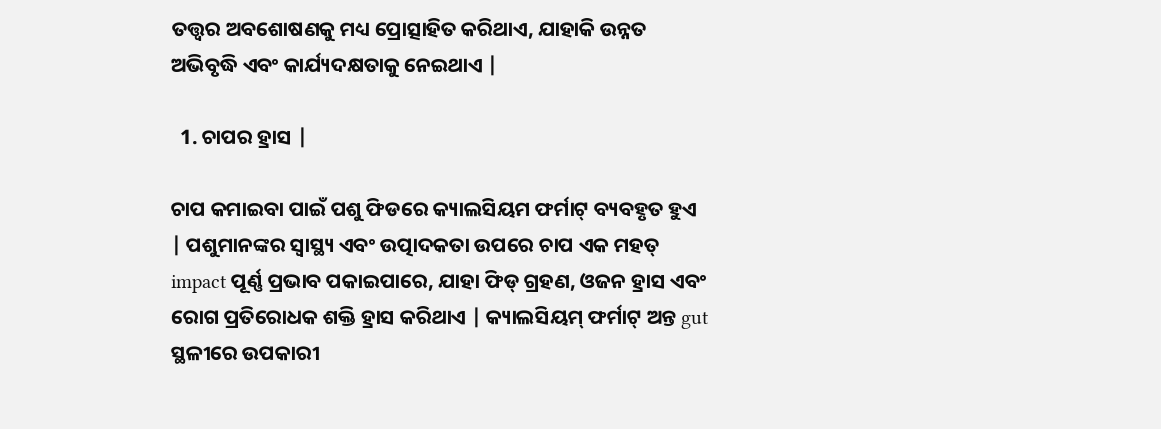ତତ୍ତ୍ୱର ଅବଶୋଷଣକୁ ମଧ୍ୟ ପ୍ରୋତ୍ସାହିତ କରିଥାଏ, ଯାହାକି ଉନ୍ନତ ଅଭିବୃଦ୍ଧି ଏବଂ କାର୍ଯ୍ୟଦକ୍ଷତାକୁ ନେଇଥାଏ |

  1. ଚାପର ହ୍ରାସ |

ଚାପ କମାଇବା ପାଇଁ ପଶୁ ଫିଡରେ କ୍ୟାଲସିୟମ ଫର୍ମାଟ୍ ବ୍ୟବହୃତ ହୁଏ | ପଶୁମାନଙ୍କର ସ୍ୱାସ୍ଥ୍ୟ ଏବଂ ଉତ୍ପାଦକତା ଉପରେ ଚାପ ଏକ ମହତ୍ impact ପୂର୍ଣ୍ଣ ପ୍ରଭାବ ପକାଇପାରେ, ଯାହା ଫିଡ୍ ଗ୍ରହଣ, ଓଜନ ହ୍ରାସ ଏବଂ ରୋଗ ପ୍ରତିରୋଧକ ଶକ୍ତି ହ୍ରାସ କରିଥାଏ | କ୍ୟାଲସିୟମ୍ ଫର୍ମାଟ୍ ଅନ୍ତ gut ସ୍ଥଳୀରେ ଉପକାରୀ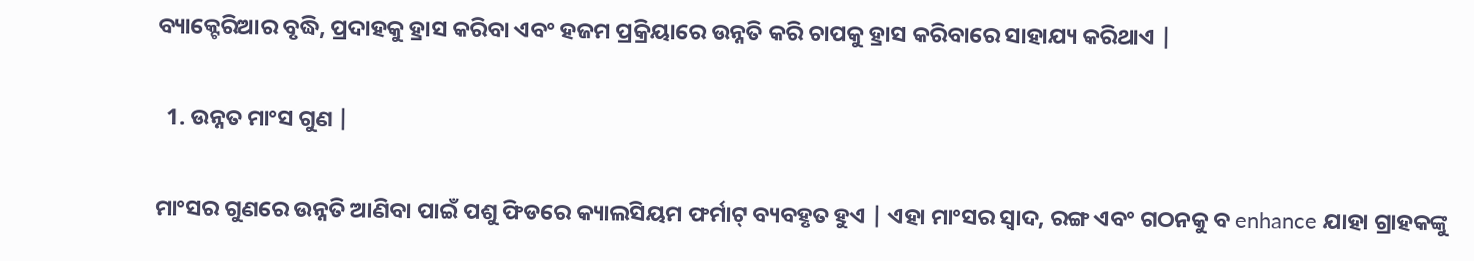ବ୍ୟାକ୍ଟେରିଆର ବୃଦ୍ଧି, ପ୍ରଦାହକୁ ହ୍ରାସ କରିବା ଏବଂ ହଜମ ପ୍ରକ୍ରିୟାରେ ଉନ୍ନତି କରି ଚାପକୁ ହ୍ରାସ କରିବାରେ ସାହାଯ୍ୟ କରିଥାଏ |

  1. ଉନ୍ନତ ମାଂସ ଗୁଣ |

ମାଂସର ଗୁଣରେ ଉନ୍ନତି ଆଣିବା ପାଇଁ ପଶୁ ଫିଡରେ କ୍ୟାଲସିୟମ ଫର୍ମାଟ୍ ବ୍ୟବହୃତ ହୁଏ | ଏହା ମାଂସର ସ୍ବାଦ, ରଙ୍ଗ ଏବଂ ଗଠନକୁ ବ enhance ଯାହା ଗ୍ରାହକଙ୍କୁ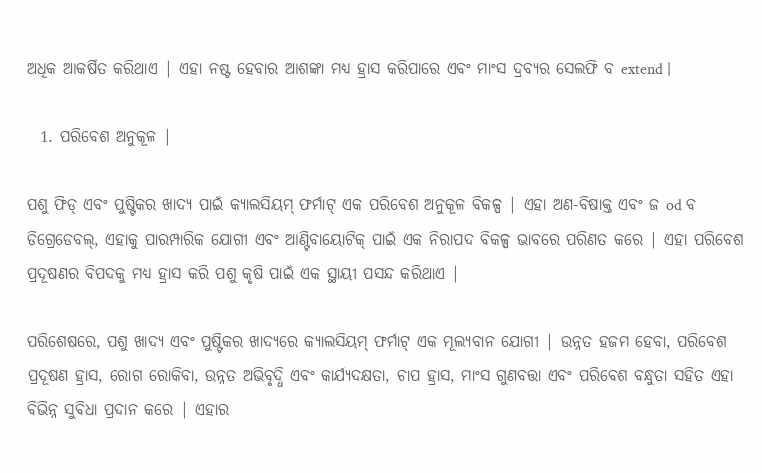ଅଧିକ ଆକର୍ଷିତ କରିଥାଏ | ଏହା ନଷ୍ଟ ହେବାର ଆଶଙ୍କା ମଧ୍ୟ ହ୍ରାସ କରିପାରେ ଏବଂ ମାଂସ ଦ୍ରବ୍ୟର ସେଲଫି ବ extend |

  1. ପରିବେଶ ଅନୁକୂଳ |

ପଶୁ ଫିଡ୍ ଏବଂ ପୁଷ୍ଟିକର ଖାଦ୍ୟ ପାଇଁ କ୍ୟାଲସିୟମ୍ ଫର୍ମାଟ୍ ଏକ ପରିବେଶ ଅନୁକୂଳ ବିକଳ୍ପ | ଏହା ଅଣ-ବିଷାକ୍ତ ଏବଂ ଜ od ବ ଡିଗ୍ରେଡେବଲ୍, ଏହାକୁ ପାରମ୍ପାରିକ ଯୋଗୀ ଏବଂ ଆଣ୍ଟିବାୟୋଟିକ୍ ପାଇଁ ଏକ ନିରାପଦ ବିକଳ୍ପ ଭାବରେ ପରିଣତ କରେ | ଏହା ପରିବେଶ ପ୍ରଦୂଷଣର ବିପଦକୁ ମଧ୍ୟ ହ୍ରାସ କରି ପଶୁ କୃଷି ପାଇଁ ଏକ ସ୍ଥାୟୀ ପସନ୍ଦ କରିଥାଏ |

ପରିଶେଷରେ, ପଶୁ ଖାଦ୍ୟ ଏବଂ ପୁଷ୍ଟିକର ଖାଦ୍ୟରେ କ୍ୟାଲସିୟମ୍ ଫର୍ମାଟ୍ ଏକ ମୂଲ୍ୟବାନ ଯୋଗୀ | ଉନ୍ନତ ହଜମ ହେବା, ପରିବେଶ ପ୍ରଦୂଷଣ ହ୍ରାସ, ରୋଗ ରୋକିବା, ଉନ୍ନତ ଅଭିବୃଦ୍ଧି ଏବଂ କାର୍ଯ୍ୟଦକ୍ଷତା, ଚାପ ହ୍ରାସ, ମାଂସ ଗୁଣବତ୍ତା ଏବଂ ପରିବେଶ ବନ୍ଧୁତା ସହିତ ଏହା ବିଭିନ୍ନ ସୁବିଧା ପ୍ରଦାନ କରେ | ଏହାର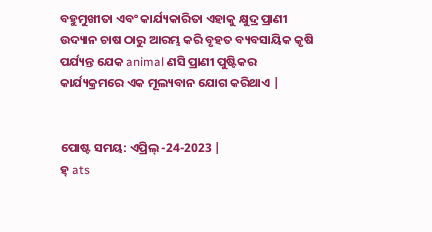ବହୁମୁଖୀତା ଏବଂ କାର୍ଯ୍ୟକାରିତା ଏହାକୁ କ୍ଷୁଦ୍ର ପ୍ରାଣୀ ଉଦ୍ୟାନ ଚାଷ ଠାରୁ ଆରମ୍ଭ କରି ବୃହତ ବ୍ୟବସାୟିକ କୃଷି ପର୍ଯ୍ୟନ୍ତ ଯେକ animal ଣସି ପ୍ରାଣୀ ପୁଷ୍ଟିକର କାର୍ଯ୍ୟକ୍ରମରେ ଏକ ମୂଲ୍ୟବାନ ଯୋଗ କରିଥାଏ |


ପୋଷ୍ଟ ସମୟ: ଏପ୍ରିଲ୍ -24-2023 |
ହ୍ ats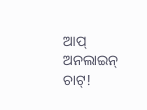ଆପ୍ ଅନଲାଇନ୍ ଚାଟ୍!